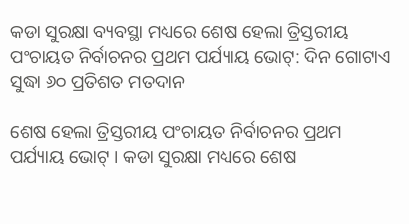କଡା ସୁରକ୍ଷା ବ୍ୟବସ୍ଥା ମଧ୍ୟରେ ଶେଷ ହେଲା ତ୍ରିସ୍ତରୀୟ ପଂଚାୟତ ନିର୍ବାଚନର ପ୍ରଥମ ପର୍ଯ୍ୟାୟ ଭୋଟ୍: ଦିନ ଗୋଟାଏ ସୁଦ୍ଧା ୬୦ ପ୍ରତିଶତ ମତଦାନ

ଶେଷ ହେଲା ତ୍ରିସ୍ତରୀୟ ପଂଚାୟତ ନିର୍ବାଚନର ପ୍ରଥମ ପର୍ଯ୍ୟାୟ ଭୋଟ୍ । କଡା ସୁରକ୍ଷା ମଧ୍ୟରେ ଶେଷ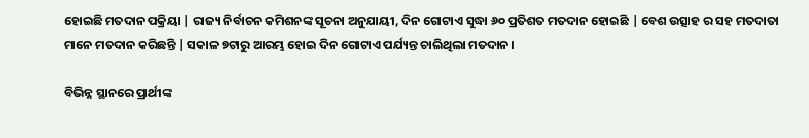ହୋଇଛି ମତଦାନ ପକ୍ରିୟା | ରାଜ୍ୟ ନିର୍ବାଚନ କମିଶନଙ୍କ ସୂଚନା ଅନୁଯାୟୀ, ଦିନ ଗୋଟାଏ ସୁଦ୍ଧା ୬୦ ପ୍ରତିଶତ ମତଦାନ ହୋଇଛି | ବେଶ ଉତ୍ସାହ ର ସହ ମତଦାତା ମାନେ ମତଦାନ କରିଛନ୍ତି | ସକାଳ ୭ଟାରୁ ଆରମ୍ଭ ହୋଇ ଦିନ ଗୋଟାଏ ପର୍ଯ୍ୟନ୍ତ ଚାଲିଥିଲା ମତଦାନ ।

ବିଭିନ୍ନ ସ୍ଥାନରେ ପ୍ରାର୍ଥୀଙ୍କ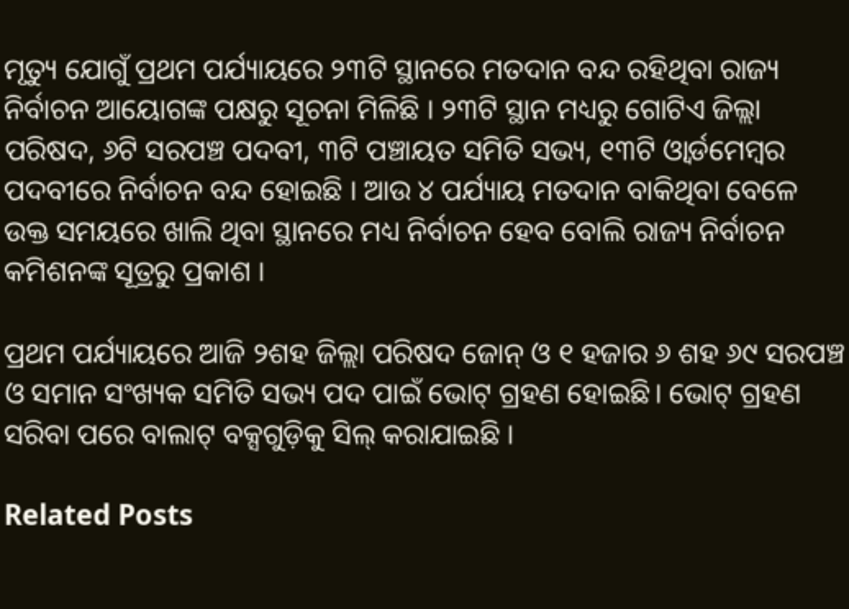ମୃତ୍ୟୁ ଯୋଗୁଁ ପ୍ରଥମ ପର୍ଯ୍ୟାୟରେ ୨୩ଟି ସ୍ଥାନରେ ମତଦାନ ବନ୍ଦ ରହିଥିବା ରାଜ୍ୟ ନିର୍ବାଚନ ଆୟୋଗଙ୍କ ପକ୍ଷରୁ ସୂଚନା ମିଳିଛି । ୨୩ଟି ସ୍ଥାନ ମଧ୍ୟରୁ ଗୋଟିଏ ଜିଲ୍ଲା ପରିଷଦ, ୬ଟି ସରପଞ୍ଚ ପଦବୀ, ୩ଟି ପଞ୍ଚାୟତ ସମିତି ସଭ୍ୟ, ୧୩ଟି ଓ୍ବାର୍ଡମେମ୍ବର ପଦବୀରେ ନିର୍ବାଚନ ବନ୍ଦ ହୋଇଛି । ଆଉ ୪ ପର୍ଯ୍ୟାୟ ମତଦାନ ବାକିଥିବା ବେଳେ ଉକ୍ତ ସମୟରେ ଖାଲି ଥିବା ସ୍ଥାନରେ ମଧ୍ୟ ନିର୍ବାଚନ ହେବ ବୋଲି ରାଜ୍ୟ ନିର୍ବାଚନ କମିଶନଙ୍କ ସୂତ୍ରରୁ ପ୍ରକାଶ ।

ପ୍ରଥମ ପର୍ଯ୍ୟାୟରେ ଆଜି ୨ଶହ ଜିଲ୍ଲା ପରିଷଦ ଜୋନ୍ ଓ ୧ ହଜାର ୬ ଶହ ୬୯ ସରପଞ୍ଚ ଓ ସମାନ ସଂଖ୍ୟକ ସମିତି ସଭ୍ୟ ପଦ ପାଇଁ ଭୋଟ୍ ଗ୍ରହଣ ହୋଇଛି। ଭୋଟ୍ ଗ୍ରହଣ ସରିବା ପରେ ବାଲାଟ୍ ବକ୍ସଗୁଡ଼ିକୁ ସିଲ୍ କରାଯାଇଛି ।

Related Posts